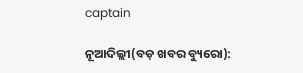captain

ନୂଆଦିଲ୍ଲୀ(ବଡ଼ ଖବର ବ୍ୟୁରୋ):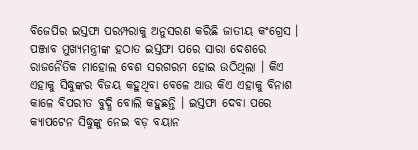ବିଜେପିର ଇସ୍ତଫା ପରମ୍ପରାକୁ ଅନୁସରଣ କରିଛି ଜାତୀୟ କଂଗ୍ରେସ । ପଞ୍ଜାବ ମୁଖ୍ୟମନ୍ତ୍ରୀଙ୍କ ହଠାତ ଇସ୍ତଫା ପରେ ସାରା ଦେଶରେ ରାଜନୈତିକ ମାହୋଲ ବେଶ ସରଗରମ ହୋଇ ଉଠିଥିଲା । କିଏ ଏହାକୁ ସିଦ୍ଧୁଙ୍କର ବିଜୟ କହୁଥିବା ବେଳେ ଆଉ କିଏ ଏହାକୁ ବିନାଶ କାଳେ ବିପରୀତ ବୁଦ୍ଧି ବୋଲି କହୁଛନ୍ତି । ଇସ୍ତଫା ଦେବା ପରେ କ୍ୟାପଟେନ ସିଦ୍ଧୁଙ୍କୁ ନେଇ ବଡ଼ ବୟାନ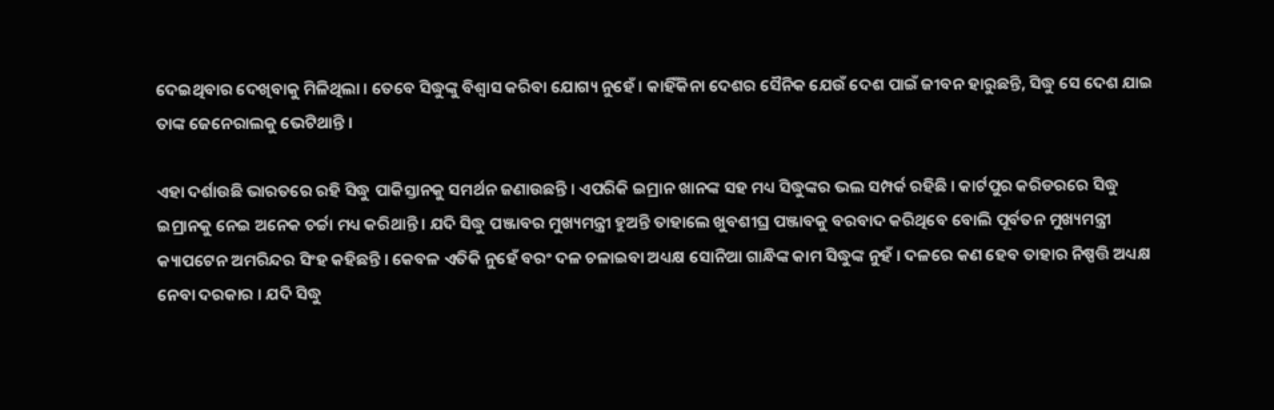ଦେଇଥିବାର ଦେଖିବାକୁ ମିଳିଥିଲା । ତେବେ ସିଦ୍ଧୁଙ୍କୁ ବିଶ୍ୱାସ କରିବା ଯୋଗ୍ୟ ନୁହେଁ । କାହିଁକିନା ଦେଶର ସୈନିକ ଯେଉଁ ଦେଶ ପାଇଁ ଜୀବନ ହାରୁଛନ୍ତି, ସିଦ୍ଧୁ ସେ ଦେଶ ଯାଇ ତାଙ୍କ ଜେନେରାଲକୁ ଭେଟିଥାନ୍ତି ।

ଏହା ଦର୍ଶାଉଛି ଭାରତରେ ରହି ସିଦ୍ଧୁ ପାକିସ୍ତାନକୁ ସମର୍ଥନ ଜଣାଉଛନ୍ତି । ଏପରିକି ଇମ୍ରାନ ଖାନଙ୍କ ସହ ମଧ୍ୟ ସିଦ୍ଧୁଙ୍କର ଭଲ ସମ୍ପର୍କ ରହିଛି । କାର୍ଟପୁର କରିଡରରେ ସିଦ୍ଧୁ ଇମ୍ରାନକୁ ନେଇ ଅନେକ ଚର୍ଚ୍ଚା ମଧ୍ୟ କରିଥାନ୍ତି । ଯଦି ସିଦ୍ଧୁ ପଞ୍ଜାବର ମୁଖ୍ୟମନ୍ତ୍ରୀ ହୁଅନ୍ତି ତାହାଲେ ଖୁବଶୀଘ୍ର ପଞ୍ଜାବକୁ ବରବାଦ କରିଥିବେ ବୋଲି ପୂର୍ବତନ ମୁଖ୍ୟମନ୍ତ୍ରୀ କ୍ୟାପଟେନ ଅମରିନ୍ଦର ସିଂହ କହିଛନ୍ତି । କେବଳ ଏତିକି ନୁହେଁ ବରଂ ଦଳ ଚଳାଇବା ଅଧ୍ୟକ୍ଷ ସୋନିଆ ଗାନ୍ଧିଙ୍କ କାମ ସିଦ୍ଧୁଙ୍କ ନୁହଁ । ଦଳରେ କଣ ହେବ ତାହାର ନିଷ୍ପତ୍ତି ଅଧ୍ୟକ୍ଷ ନେବା ଦରକାର । ଯଦି ସିଦ୍ଧୁ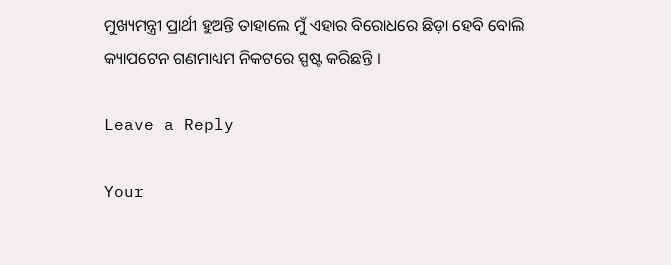ମୁଖ୍ୟମନ୍ତ୍ରୀ ପ୍ରାର୍ଥୀ ହୁଅନ୍ତି ତାହାଲେ ମୁଁ ଏହାର ବିରୋଧରେ ଛିଡ଼ା ହେବି ବୋଲି କ୍ୟାପଟେନ ଗଣମାଧ୍ୟମ ନିକଟରେ ସ୍ପଷ୍ଟ କରିଛନ୍ତି ।

Leave a Reply

Your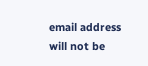email address will not be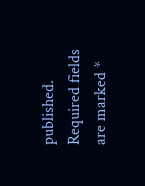published. Required fields are marked *